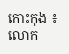កោះកុង ៖ លោក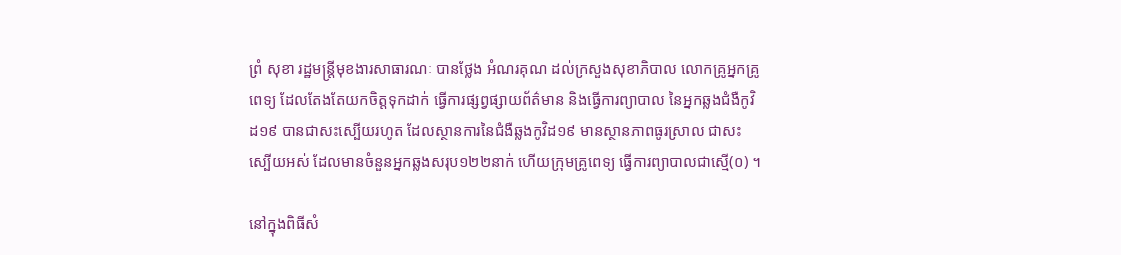ព្រំ សុខា រដ្ឋមន្ត្រីមុខងារសាធារណៈ បានថ្លែង អំណរគុណ ដល់ក្រសួងសុខាភិបាល លោកគ្រូអ្នកគ្រូពេទ្យ ដែលតែងតែយកចិត្តទុកដាក់ ធ្វើការផ្សព្វផ្សាយព័ត៌មាន និងធ្វើការព្យាបាល នៃអ្នកឆ្លងជំងឺកូវិដ១៩ បានជាសះស្បើយរហូត ដែលស្ថានការនៃជំងឺឆ្លងកូវិដ១៩ មានស្ថានភាពធូរស្រាល ជាសះស្បើយអស់ ដែលមានចំនួនអ្នកឆ្លងសរុប១២២នាក់ ហើយក្រុមគ្រូពេទ្យ ធ្វើការព្យាបាលជាស្មើ(០) ។

នៅក្នុងពិធីសំ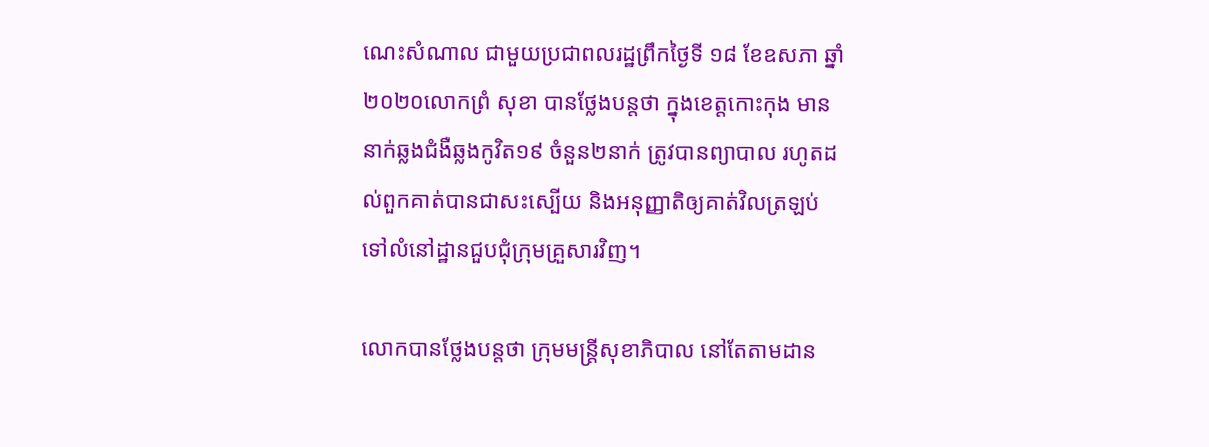ណេះសំណាល ជាមួយប្រជាពលរដ្ឋព្រឹកថ្ងៃទី ១៨ ខែឧសភា ឆ្នាំ ២០២០លោកព្រំ សុខា បានថ្លែងបន្តថា ក្នុងខេត្តកោះកុង មាននាក់ឆ្លងជំងឺឆ្លងកូវិត១៩ ចំនួន២នាក់ ត្រូវបានព្យាបាល រហូតដល់ពួកគាត់បានជាសះស្បើយ និងអនុញ្ញាតិឲ្យគាត់វិលត្រឡប់ ទៅលំនៅដ្ឋានជួបជុំក្រុមគ្រួសារវិញ។

លោកបានថ្លែងបន្តថា ក្រុមមន្រ្តីសុខាភិបាល នៅតែតាមដាន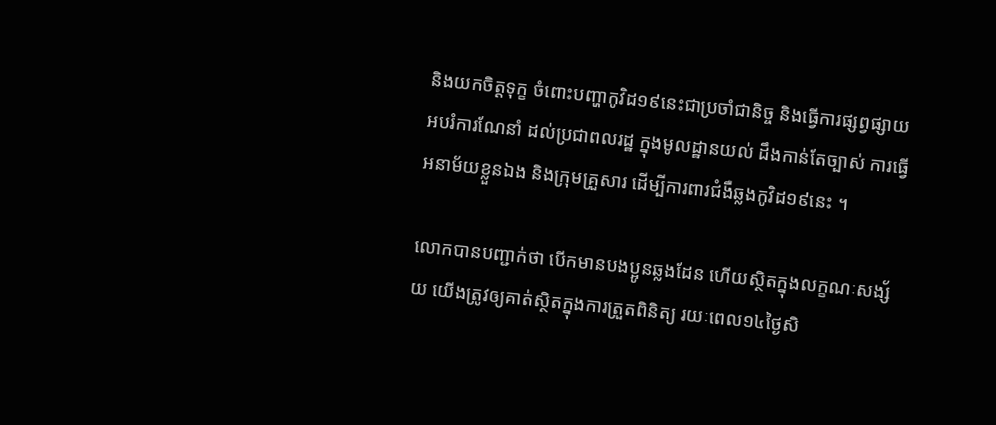និងយកចិត្តទុក្ខ ចំពោះបញ្ហាកូវិដ១៩នេះជាប្រចាំជានិច្ច និងធ្វើការផ្សព្វផ្សាយអបរំការណែនាំ ដល់ប្រជាពលរដ្ឋ ក្នុងមូលដ្ឋានយល់ ដឹងកាន់តែច្បាស់ ការធ្វើអនាម័យខ្លួនឯង និងក្រុមគ្រួសារ ដើម្បីការពារជំងឺឆ្លងកូវិដ១៩នេះ ។

លោកបានបញ្ជាក់ថា បើកមានបងប្អូនឆ្លងដែន ហើយស្ថិតក្នុងលក្ខណៈសង្ស័យ យើងត្រូវឲ្យគាត់ស្ថិតក្នុងការត្រួតពិនិត្យ រយៈពេល១៤ថ្ងៃសិ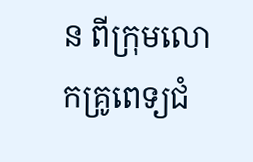ន ពីក្រុមលោកគ្រូពេទ្យជំ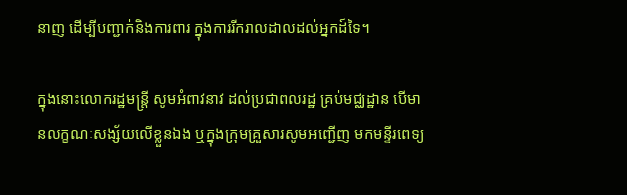នាញ ដើម្បីបញ្ជាក់និងការពារ ក្នុងការរីករាលដាលដល់អ្នកដ៍ទៃ។

ក្នុងនោះលោករដ្ឋមន្ត្រី សូមអំពាវនាវ ដល់ប្រជាពលរដ្ឋ គ្រប់មជ្ឈដ្ឋាន បើមានលក្ខណៈសង្ស័យលើខ្លួនឯង ឬក្នុងក្រុមគ្រួសារសូមអញ្ជើញ មកមន្ទីរពេទ្យ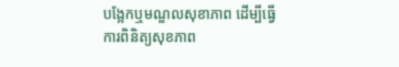បង្អែកឬមណ្ឌលសុខាភាព ដើម្បីធ្វើការពិនិត្យសុខភាព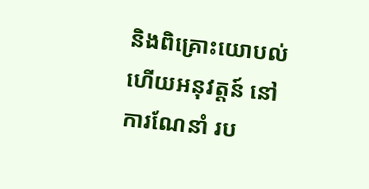និងពិគ្រោះយោបល់ហើយអនុវត្តន៍ នៅការណែនាំ រប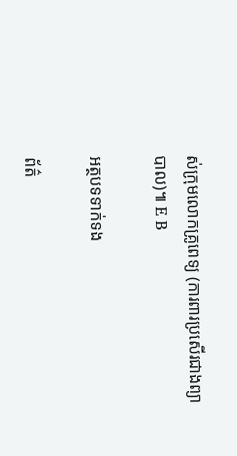ស់ក្រុមលោកគ្រូពេទ្យ (ការពារប្រសើរជាងព្យាបាល)៕ E B

អត្ថបទទាក់ទង

ព័ត៌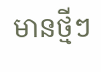មានថ្មីៗ